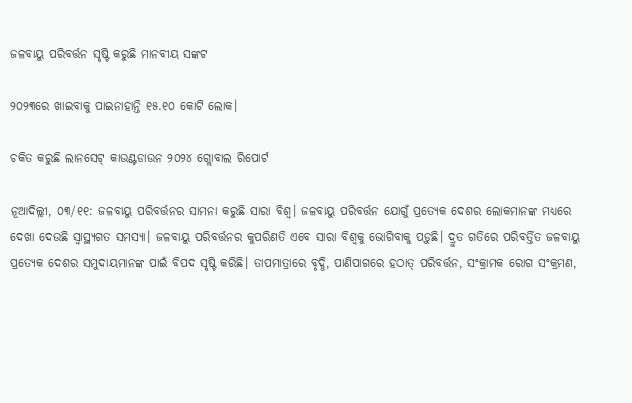ଜଳବାୟୁ ପରିବର୍ତ୍ତନ ସୃଷ୍ଟି କରୁଛି ମାନବୀୟ ସଙ୍କଟ

୨୦୨୩ରେ ଖାଇବାକୁ ପାଇନାହାନ୍ତି ୧୫.୧୦ କୋଟି ଲୋକ।

ଚକିତ କରୁଛି ଲାନସେଟ୍ କାଉଣ୍ଟଡାଉନ ୨୦୨୪ ଗ୍ଲୋବାଲ ରିପୋର୍ଟ

ନୂଆଦିଲ୍ଲୀ, ୦୩/୧୧: ଜଳବାୟୁ ପରିବର୍ତ୍ତନର ସାମନା କରୁଛି ସାରା ବିଶ୍ଵ। ଜଳବାୟୁ ପରିବର୍ତ୍ତନ ଯୋଗୁଁ ପ୍ରତ୍ୟେକ ଦେଶର ଲୋକମାନଙ୍କ ମଧ୍ୟରେ ଦେଖା ଦେଉଛି ସ୍ୱାସ୍ଥ୍ୟଗତ ସମସ୍ୟା। ଜଳବାୟୁ ପରିବର୍ତ୍ତନର କୁପରିଣତି ଏବେ ସାରା ବିଶ୍ୱକୁ ଭୋଗିବାକୁ ପଡ଼ୁଛି। ଦ୍ରୁତ ଗତିରେ ପରିବର୍ତ୍ତିତ ଜଳବାୟୁ ପ୍ରତ୍ୟେକ ଦେଶର ସମୁଦାୟମାନଙ୍କ ପାଇଁ ବିପଦ ସୃଷ୍ଟି କରିଛି। ତାପମାତ୍ରାରେ ବୃଦ୍ଧି, ପାଣିପାଗରେ ହଠାତ୍ ପରିବର୍ତ୍ତନ, ସଂକ୍ରାମକ ରୋଗ ସଂକ୍ରମଣ,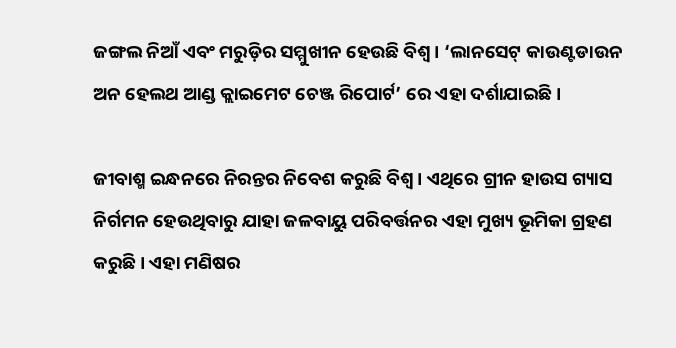ଜଙ୍ଗଲ ନିଆଁ ଏବଂ ମରୁଡ଼ିର ସମ୍ମୁଖୀନ ହେଉଛି ବିଶ୍ୱ। ‘ଲାନସେଟ୍ କାଉଣ୍ଟଡାଉନ ଅନ ହେଲଥ ଆଣ୍ଡ କ୍ଲାଇମେଟ ଚେଞ୍ଜ ରିପୋର୍ଟ’ ରେ ଏହା ଦର୍ଶାଯାଇଛି।

ଜୀବାଶ୍ମ ଇନ୍ଧନରେ ନିରନ୍ତର ନିବେଶ କରୁଛି ବିଶ୍ୱ। ଏଥିରେ ଗ୍ରୀନ ହାଉସ ଗ୍ୟାସ ନିର୍ଗମନ ହେଉଥିବାରୁ ଯାହା ଜଳବାୟୁ ପରିବର୍ତ୍ତନର ଏହା ମୁଖ୍ୟ ଭୂମିକା ଗ୍ରହଣ କରୁଛି। ଏହା ମଣିଷର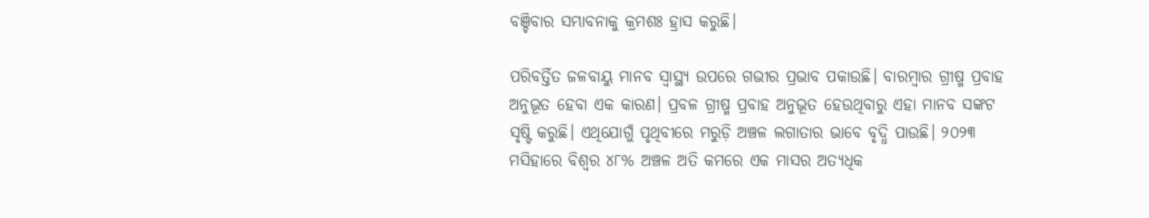ବଞ୍ଚିବାର ସମ୍ଭାବନାକୁ କ୍ରମଶଃ ହ୍ରାସ କରୁଛି।

ପରିବର୍ତ୍ତିତ ଜଳବାୟୁ ମାନବ ସ୍ୱାସ୍ଥ୍ୟ ଉପରେ ଗଭୀର ପ୍ରଭାବ ପକାଉଛି। ବାରମ୍ବାର ଗ୍ରୀଷ୍ମ ପ୍ରବାହ ଅନୁଭୂତ ହେବା ଏକ କାରଣ। ପ୍ରବଳ ଗ୍ରୀଷ୍ମ ପ୍ରବାହ ଅନୁଭୂତ ହେଉଥିବାରୁ ଏହା ମାନବ ସଙ୍କଟ ସୃଷ୍ଟି କରୁଛି। ଏଥିଯୋଗୁଁ ପୃଥିବୀରେ ମରୁଡ଼ି ଅଞ୍ଚଳ ଲଗାତାର ଭାବେ ବୃଦ୍ଧି ପାଉଛି। ୨୦୨୩ ମସିହାରେ ବିଶ୍ୱର ୪୮% ଅଞ୍ଚଳ ଅତି କମରେ ଏକ ମାସର ଅତ୍ୟଧିକ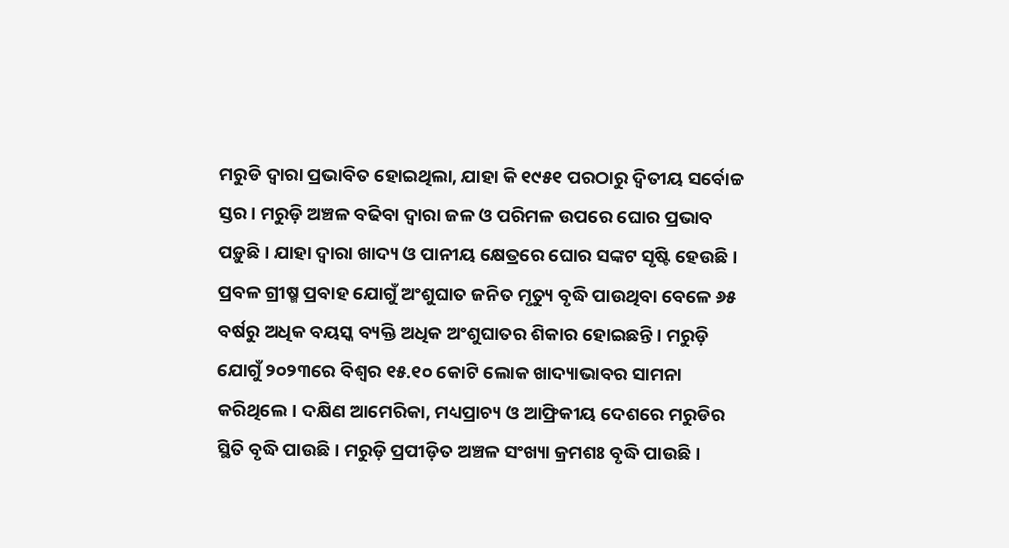ମରୁଡି ଦ୍ୱାରା ପ୍ରଭାବିତ ହୋଇଥିଲା, ଯାହା କି ୧୯୫୧ ପରଠାରୁ ଦ୍ବିତୀୟ ସର୍ବୋଚ୍ଚ ସ୍ତର। ମରୁଡ଼ି ଅଞ୍ଚଳ ବଢିବା ଦ୍ୱାରା ଜଳ ଓ ପରିମଳ ଉପରେ ଘୋର ପ୍ରଭାବ ପଡ଼ୁଛି। ଯାହା ଦ୍ୱାରା ଖାଦ୍ୟ ଓ ପାନୀୟ କ୍ଷେତ୍ରରେ ଘୋର ସଙ୍କଟ ସୃଷ୍ଟି ହେଉଛି। ପ୍ରବଳ ଗ୍ରୀଷ୍ମ ପ୍ରବାହ ଯୋଗୁଁ ଅଂଶୁଘାତ ଜନିତ ମୃତ୍ୟୁ ବୃଦ୍ଧି ପାଉଥିବା ବେଳେ ୬୫ ବର୍ଷରୁ ଅଧିକ ବୟସ୍କ ବ୍ୟକ୍ତି ଅଧିକ ଅଂଶୁଘାତର ଶିକାର ହୋଇଛନ୍ତି। ମରୁଡ଼ି ଯୋଗୁଁ ୨୦୨୩ରେ ବିଶ୍ୱର ୧୫.୧୦ କୋଟି ଲୋକ ଖାଦ୍ୟାଭାବର ସାମନା କରିଥିଲେ। ଦକ୍ଷିଣ ଆମେରିକା, ମଧ୍ୟପ୍ରାଚ୍ୟ ଓ ଆଫ୍ରିକୀୟ ଦେଶରେ ମରୁଡିର ସ୍ଥିତି ବୃଦ୍ଧି ପାଉଛି। ମରୁଡ଼ି ପ୍ରପୀଡ଼ିତ ଅଞ୍ଚଳ ସଂଖ୍ୟା କ୍ରମଶଃ ବୃଦ୍ଧି ପାଉଛି।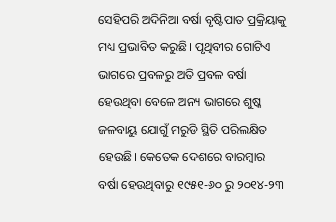ସେହିପରି ଅଦିନିଆ ବର୍ଷା ବୃଷ୍ଟିପାତ ପ୍ରକ୍ରିୟାକୁ ମଧ୍ୟ ପ୍ରଭାବିତ କରୁଛି। ପୃଥିବୀର ଗୋଟିଏ ଭାଗରେ ପ୍ରବଳରୁ ଅତି ପ୍ରବଳ ବର୍ଷା ହେଉଥିବା ବେଳେ ଅନ୍ୟ ଭାଗରେ ଶୁଷ୍କ ଜଳବାୟୁ ଯୋଗୁଁ ମରୁଡି ସ୍ଥିତି ପରିଲକ୍ଷିତ ହେଉଛି। କେତେକ ଦେଶରେ ବାରମ୍ବାର ବର୍ଷା ହେଉଥିବାରୁ ୧୯୫୧-୬୦ ରୁ ୨୦୧୪-୨୩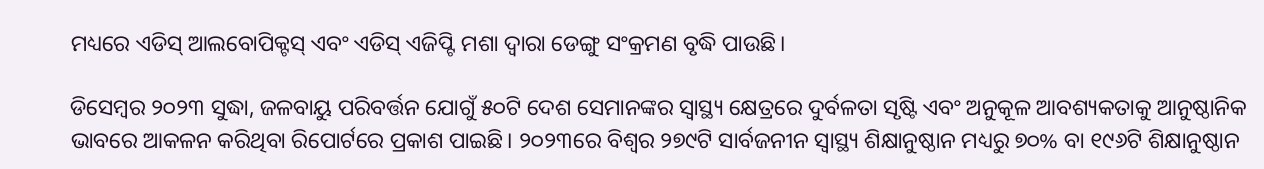ମଧ୍ୟରେ ଏଡିସ୍ ଆଲବୋପିକ୍ଟସ୍ ଏବଂ ଏଡିସ୍ ଏଜିପ୍ଟି ମଶା ଦ୍ୱାରା ଡେଙ୍ଗୁ ସଂକ୍ରମଣ ବୃଦ୍ଧି ପାଉଛି।

ଡିସେମ୍ବର ୨୦୨୩ ସୁଦ୍ଧା, ଜଳବାୟୁ ପରିବର୍ତ୍ତନ ଯୋଗୁଁ ୫୦ଟି ଦେଶ ସେମାନଙ୍କର ସ୍ୱାସ୍ଥ୍ୟ କ୍ଷେତ୍ରରେ ଦୁର୍ବଳତା ସୃଷ୍ଟି ଏବଂ ଅନୁକୂଳ ଆବଶ୍ୟକତାକୁ ଆନୁଷ୍ଠାନିକ ଭାବରେ ଆକଳନ କରିଥିବା ରିପୋର୍ଟରେ ପ୍ରକାଶ ପାଇଛି। ୨୦୨୩ରେ ବିଶ୍ୱର ୨୭୯ଟି ସାର୍ବଜନୀନ ସ୍ୱାସ୍ଥ୍ୟ ଶିକ୍ଷାନୁଷ୍ଠାନ ମଧ୍ୟରୁ ୭୦% ବା ୧୯୬ଟି ଶିକ୍ଷାନୁଷ୍ଠାନ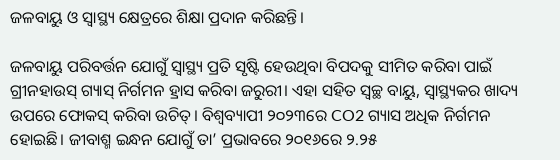ଜଳବାୟୁ ଓ ସ୍ୱାସ୍ଥ୍ୟ କ୍ଷେତ୍ରରେ ଶିକ୍ଷା ପ୍ରଦାନ କରିଛନ୍ତି।

ଜଳବାୟୁ ପରିବର୍ତ୍ତନ ଯୋଗୁଁ ସ୍ୱାସ୍ଥ୍ୟ ପ୍ରତି ସୃଷ୍ଟି ହେଉଥିବା ବିପଦକୁ ସୀମିତ କରିବା ପାଇଁ ଗ୍ରୀନହାଉସ୍ ଗ୍ୟାସ୍ ନିର୍ଗମନ ହ୍ରାସ କରିବା ଜରୁରୀ। ଏହା ସହିତ ସ୍ୱଚ୍ଛ ବାୟୁ, ସ୍ୱାସ୍ଥ୍ୟକର ଖାଦ୍ୟ ଉପରେ ଫୋକସ୍ କରିବା ଉଚିତ୍। ବିଶ୍ୱବ୍ୟାପୀ ୨୦୨୩ରେ CO2 ଗ୍ୟାସ ଅଧିକ ନିର୍ଗମନ ହୋଇଛି। ଜୀବାଶ୍ମ ଇନ୍ଧନ ଯୋଗୁଁ ତା’ ପ୍ରଭାବରେ ୨୦୧୬ରେ ୨.୨୫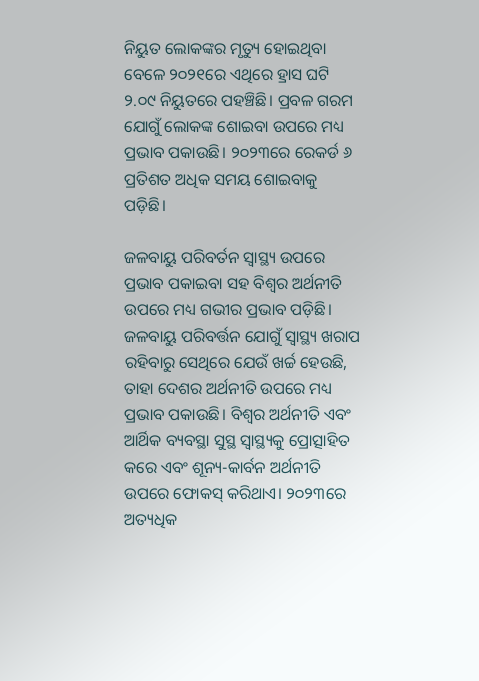ନିୟୁତ ଲୋକଙ୍କର ମୃତ୍ୟୁ ହୋଇଥିବା ବେଳେ ୨୦୨୧ରେ ଏଥିରେ ହ୍ରାସ ଘଟି ୨.୦୯ ନିୟୁତରେ ପହଞ୍ଚିଛି। ପ୍ରବଳ ଗରମ ଯୋଗୁଁ ଲୋକଙ୍କ ଶୋଇବା ଉପରେ ମଧ୍ୟ ପ୍ରଭାବ ପକାଉଛି। ୨୦୨୩ରେ ରେକର୍ଡ ୬ ପ୍ରତିଶତ ଅଧିକ ସମୟ ଶୋଇବାକୁ ପଡ଼ିଛି।

ଜଳବାୟୁ ପରିବର୍ତନ ସ୍ୱାସ୍ଥ୍ୟ ଉପରେ ପ୍ରଭାବ ପକାଇବା ସହ ବିଶ୍ୱର ଅର୍ଥନୀତି ଉପରେ ମଧ୍ୟ ଗଭୀର ପ୍ରଭାବ ପଡ଼ିଛି। ଜଳବାୟୁ ପରିବର୍ତ୍ତନ ଯୋଗୁଁ ସ୍ୱାସ୍ଥ୍ୟ ଖରାପ ରହିବାରୁ ସେଥିରେ ଯେଉଁ ଖର୍ଚ୍ଚ ହେଉଛି, ତାହା ଦେଶର ଅର୍ଥନୀତି ଉପରେ ମଧ୍ୟ ପ୍ରଭାବ ପକାଉଛି। ବିଶ୍ୱର ଅର୍ଥନୀତି ଏବଂ ଆର୍ଥିକ ବ୍ୟବସ୍ଥା ସୁସ୍ଥ ସ୍ୱାସ୍ଥ୍ୟକୁ ପ୍ରୋତ୍ସାହିତ କରେ ଏବଂ ଶୂନ୍ୟ-କାର୍ବନ ଅର୍ଥନୀତି ଉପରେ ଫୋକସ୍ କରିଥାଏ। ୨୦୨୩ରେ ଅତ୍ୟଧିକ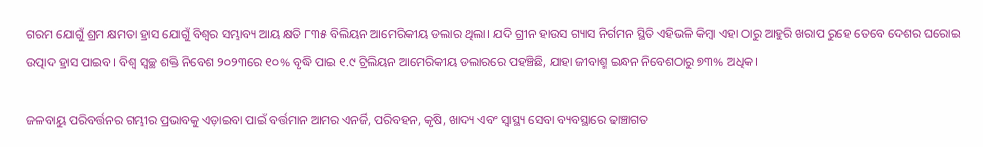ଗରମ ଯୋଗୁଁ ଶ୍ରମ କ୍ଷମତା ହ୍ରାସ ଯୋଗୁଁ ବିଶ୍ୱର ସମ୍ଭାବ୍ୟ ଆୟ କ୍ଷତି ୮୩୫ ବିଲିୟନ ଆମେରିକୀୟ ଡଲାର ଥିଲା। ଯଦି ଗ୍ରୀନ ହାଉସ ଗ୍ୟାସ ନିର୍ଗମନ ସ୍ଥିତି ଏହିଭଳି କିମ୍ବା ଏହା ଠାରୁ ଆହୁରି ଖରାପ ରୁହେ ତେବେ ଦେଶର ଘରୋଇ ଉତ୍ପାଦ ହ୍ରାସ ପାଇବ। ବିଶ୍ଵ ସ୍ୱଚ୍ଛ ଶକ୍ତି ନିବେଶ ୨୦୨୩ରେ ୧୦% ବୃଦ୍ଧି ପାଇ ୧.୯ ଟ୍ରିଲିୟନ ଆମେରିକୀୟ ଡଲାରରେ ପହଞ୍ଚିଛି, ଯାହା ଜୀବାଶ୍ମ ଇନ୍ଧନ ନିବେଶଠାରୁ ୭୩% ଅଧିକ।

ଜଳବାୟୁ ପରିବର୍ତ୍ତନର ଗମ୍ଭୀର ପ୍ରଭାବକୁ ଏଡ଼ାଇବା ପାଇଁ ବର୍ତ୍ତମାନ ଆମର ଏନର୍ଜି, ପରିବହନ, କୃଷି, ଖାଦ୍ୟ ଏବଂ ସ୍ୱାସ୍ଥ୍ୟ ସେବା ବ୍ୟବସ୍ଥାରେ ଢାଞ୍ଚାଗତ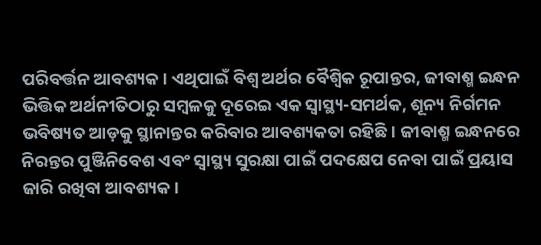ପରିବର୍ତ୍ତନ ଆବଶ୍ୟକ। ଏଥିପାଇଁ ବିଶ୍ବ ଅର୍ଥର ବୈଶ୍ୱିକ ରୂପାନ୍ତର, ଜୀବାଶ୍ମ ଇନ୍ଧନ ଭିତ୍ତିକ ଅର୍ଥନୀତିଠାରୁ ସମ୍ବଳକୁ ଦୂରେଇ ଏକ ସ୍ୱାସ୍ଥ୍ୟ-ସମର୍ଥକ, ଶୂନ୍ୟ ନିର୍ଗମନ ଭବିଷ୍ୟତ ଆଡ଼କୁ ସ୍ଥାନାନ୍ତର କରିବାର ଆବଶ୍ୟକତା ରହିଛି। ଜୀବାଶ୍ମ ଇନ୍ଧନରେ ନିରନ୍ତର ପୁଞ୍ଜିନିବେଶ ଏବଂ ସ୍ୱାସ୍ଥ୍ୟ ସୁରକ୍ଷା ପାଇଁ ପଦକ୍ଷେପ ନେବା ପାଇଁ ପ୍ରୟାସ ଜାରି ରଖିବା ଆବଶ୍ୟକ।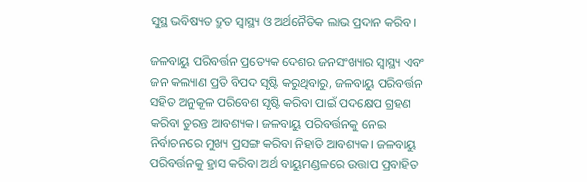ସୁସ୍ଥ ଭବିଷ୍ୟତ ଦ୍ରୁତ ସ୍ୱାସ୍ଥ୍ୟ ଓ ଅର୍ଥନୈତିକ ଲାଭ ପ୍ରଦାନ କରିବ।

ଜଳବାୟୁ ପରିବର୍ତ୍ତନ ପ୍ରତ୍ୟେକ ଦେଶର ଜନସଂଖ୍ୟାର ସ୍ୱାସ୍ଥ୍ୟ ଏବଂ ଜନ କଲ୍ୟାଣ ପ୍ରତି ବିପଦ ସୃଷ୍ଟି କରୁଥିବାରୁ, ଜଳବାୟୁ ପରିବର୍ତ୍ତନ ସହିତ ଅନୁକୂଳ ପରିବେଶ ସୃଷ୍ଟି କରିବା ପାଇଁ ପଦକ୍ଷେପ ଗ୍ରହଣ କରିବା ତୁରନ୍ତ ଆବଶ୍ୟକ। ଜଳବାୟୁ ପରିବର୍ତ୍ତନକୁ ନେଇ ନିର୍ବାଚନରେ ମୁଖ୍ୟ ପ୍ରସଙ୍ଗ କରିବା ନିହାତି ଆବଶ୍ୟକ। ଜଳବାୟୁ ପରିବର୍ତ୍ତନକୁ ହ୍ରାସ କରିବା ଅର୍ଥ ବାୟୁମଣ୍ଡଳରେ ଉତ୍ତାପ ପ୍ରବାହିତ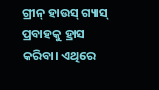ଗ୍ରୀନ୍ ହାଉସ୍ ଗ୍ୟାସ୍ ପ୍ରବାହକୁ ହ୍ରାସ କରିବା। ଏଥିରେ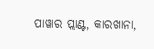ପାୱାର ପ୍ଲାଣ୍ଟ, କାରଖାନା,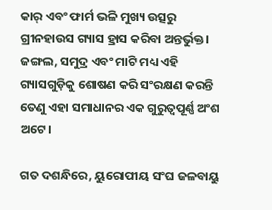କାର୍ ଏବଂ ଫାର୍ମ ଭଳି ମୁଖ୍ୟ ଉତ୍ସରୁ ଗ୍ରୀନହାଉସ ଗ୍ୟାସ ହ୍ରାସ କରିବା ଅନ୍ତର୍ଭୁକ୍ତ। ଜଙ୍ଗଲ, ସମୁଦ୍ର ଏବଂ ମାଟି ମଧ୍ୟ ଏହି ଗ୍ୟାସଗୁଡ଼ିକୁ ଶୋଷଣ କରି ସଂରକ୍ଷଣ କରନ୍ତି ତେଣୁ ଏହା ସମାଧାନର ଏକ ଗୁରୁତ୍ୱପୂର୍ଣ୍ଣ ଅଂଶ ଅଟେ।

ଗତ ଦଶନ୍ଧିରେ, ୟୁରୋପୀୟ ସଂଘ ଜଳବାୟୁ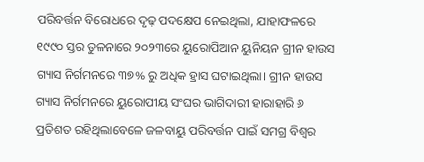ପରିବର୍ତ୍ତନ ବିରୋଧରେ ଦୃଢ଼ ପଦକ୍ଷେପ ନେଇଥିଲା, ଯାହାଫଳରେ ୧୯୯୦ ସ୍ତର ତୁଳନାରେ ୨୦୨୩ରେ ୟୁରୋପିଆନ ୟୁନିୟନ ଗ୍ରୀନ ହାଉସ ଗ୍ୟାସ ନିର୍ଗମନରେ ୩୭% ରୁ ଅଧିକ ହ୍ରାସ ଘଟାଇଥିଲା। ଗ୍ରୀନ ହାଉସ ଗ୍ୟାସ ନିର୍ଗମନରେ ୟୁରୋପୀୟ ସଂଘର ଭାଗିଦାରୀ ହାରାହାରି ୬ ପ୍ରତିଶତ ରହିଥିଲାବେଳେ ଜଳବାୟୁ ପରିବର୍ତ୍ତନ ପାଇଁ ସମଗ୍ର ବିଶ୍ୱର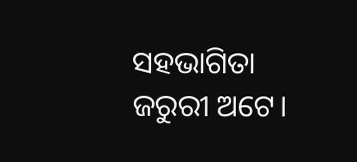ସହଭାଗିତା ଜରୁରୀ ଅଟେ।